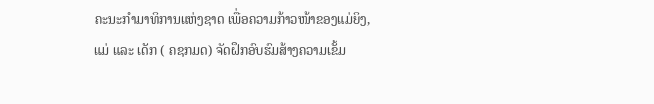ຄະນະກຳມາທິການແຫ່ງຊາດ ເພື່ອຄວາມກ້າວໜ້າຂອງແມ່ຍິງ, ແມ່ ແລະ ເດັກ ( ຄຊກມດ) ຈັດຝຶກອົບຮົມສ້າງຄວາມເຂັ້ມ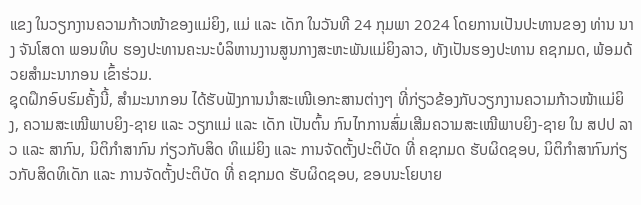ແຂງ ໃນວຽກງານຄວາມກ້າວໜ້າຂອງແມ່ຍິງ, ແມ່ ແລະ ເດັກ ໃນວັນທີ 24 ກຸມພາ 2024 ໂດຍການເປັນປະທານຂອງ ທ່ານ ນາງ ຈັນໂສດາ ພອນທິບ ຮອງປະທານຄະນະບໍລິຫານງານສູນກາງສະຫະພັນແມ່ຍິງລາວ, ທັງເປັນຮອງປະທານ ຄຊກມດ, ພ້ອມດ້ວຍສຳມະນາກອນ ເຂົ້າຮ່ວມ.
ຊຸດຝຶກອົບຮົມຄັ້ງນີ້, ສຳມະນາກອນ ໄດ້ຮັບຟັງການນຳສະເໜີເອກະສານຕ່າງໆ ທີ່ກ່ຽວຂ້ອງກັບວຽກງານຄວາມກ້າວໜ້າແມ່ຍິງ, ຄວາມສະເໝີພາບຍິງ-ຊາຍ ແລະ ວຽກແມ່ ແລະ ເດັກ ເປັນຕົ້ນ ກົນໄກການສົ່ມເສີມຄວາມສະເໝີພາບຍິງ-ຊາຍ ໃນ ສປປ ລາວ ແລະ ສາກົນ, ນິຕິກຳສາກົນ ກ່ຽວກັບສິດ ທິແມ່ຍິງ ແລະ ການຈັດຕັ້ງປະຕິບັດ ທີ່ ຄຊກມດ ຮັບຜິດຊອບ, ນິຕິກຳສາກົນກ່ຽວກັບສິດທິເດັກ ແລະ ການຈັດຕັ້ງປະຕິບັດ ທີ່ ຄຊກມດ ຮັບຜິດຊອບ, ຂອບນະໂຍບາຍ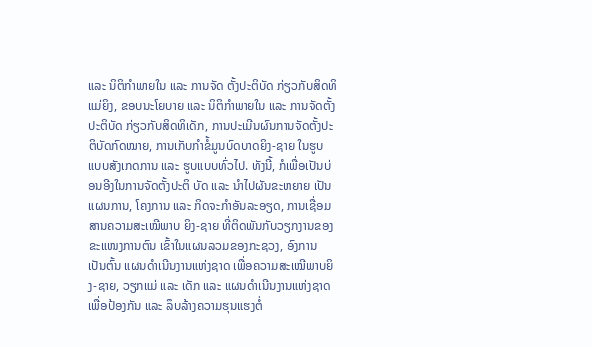ແລະ ນິຕິກຳພາຍໃນ ແລະ ການຈັດ ຕັ້ງປະຕິບັດ ກ່ຽວກັບສິດທິແມ່ຍິງ, ຂອບນະໂຍບາຍ ແລະ ນິຕິກຳພາຍໃນ ແລະ ການຈັດຕັ້ງປະຕິບັດ ກ່ຽວກັບສິດທິເດັກ, ການປະເມີນຜົນການຈັດຕັ້ງປະຕິບັດກົດໝາຍ, ການເກັບກຳຂໍ້ມູນບົດບາດຍິງ-ຊາຍ ໃນຮູບແບບສັງເກດການ ແລະ ຮູບແບບທົ່ວໄປ. ທັງນີ້, ກໍເພື່ອເປັນບ່ອນອີງໃນການຈັດຕັ້ງປະຕິ ບັດ ແລະ ນຳໄປຜັນຂະຫຍາຍ ເປັນແຜນການ, ໂຄງການ ແລະ ກິດຈະກຳອັນລະອຽດ, ການເຊື່ອມສານຄວາມສະເໝີພາບ ຍິງ-ຊາຍ ທີ່ຕິດພັນກັບວຽກງານຂອງຂະແໜງການຕົນ ເຂົ້າໃນແຜນລວມຂອງກະຊວງ, ອົງການ ເປັນຕົ້ນ ແຜນດໍາເນີນງານແຫ່ງຊາດ ເພື່ອຄວາມສະເໝີພາບຍິງ-ຊາຍ, ວຽກແມ່ ແລະ ເດັກ ແລະ ແຜນດໍາເນີນງານແຫ່ງຊາດເພື່ອປ້ອງກັນ ແລະ ລຶບລ້າງຄວາມຮຸນແຮງຕໍ່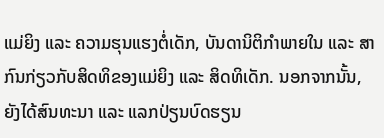ແມ່ຍິງ ແລະ ຄວາມຮຸນແຮງຕໍ່ເດັກ, ບັນດານິຕິກໍາພາຍໃນ ແລະ ສາກົນກ່ຽວກັບສິດທິຂອງແມ່ຍິງ ແລະ ສິດທິເດັກ. ນອກຈາກນັ້ນ, ຍັງໄດ້ສົນທະນາ ແລະ ແລກປ່ຽນບົດຮຽນ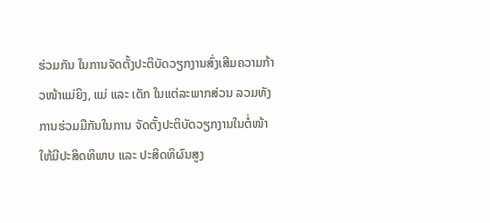ຮ່ວມກັນ ໃນການຈັດຕັ້ງປະຕິບັດວຽກງານສົ່ງເສີມຄວາມກ້າວໜ້າແມ່ຍິງ, ແມ່ ແລະ ເດັກ ໃນແຕ່ລະພາກສ່ວນ ລວມທັງການຮ່ວມມືກັນໃນການ ຈັດຕັ້ງປະຕິບັດວຽກງານໃນຕໍ່ໜ້າ ໃຫ້ມີປະສິດທິພາບ ແລະ ປະສິດທິຜົນສູງ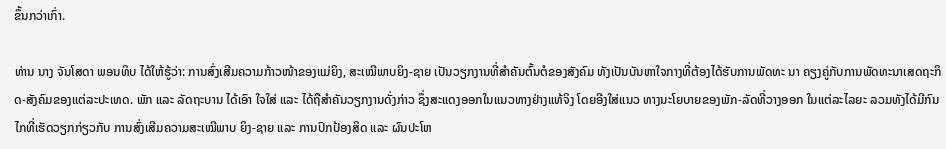ຂຶ້ນກວ່າເກົ່າ.

ທ່ານ ນາງ ຈັນໂສດາ ພອນທິບ ໄດ້ໃຫ້ຮູ້ວ່າ: ການສົ່ງເສີມຄວາມກ້າວໜ້າຂອງແມ່ຍິງ, ສະເໝີພາບຍິງ-ຊາຍ ເປັນວຽກງານທີ່ສໍາຄັນຕົ້ນຕໍຂອງສັງຄົມ ທັງເປັນບັນຫາໃຈກາງທີ່ຕ້ອງໄດ້ຮັບການພັດທະ ນາ ຄຽງຄູ່ກັບການພັດທະນາເສດຖະກິດ-ສັງຄົມຂອງແຕ່ລະປະເທດ. ພັກ ແລະ ລັດຖະບານ ໄດ້ເອົາ ໃຈໃສ່ ແລະ ໄດ້ຖືສໍາຄັນວຽກງານດັ່ງກ່າວ ຊຶ່ງສະແດງອອກໃນແນວທາງຢ່າງແທ້ຈິງ ໂດຍອີງໃສ່ແນວ ທາງນະໂຍບາຍຂອງພັກ-ລັດທີ່ວາງອອກ ໃນແຕ່ລະໄລຍະ ລວມທັງໄດ້ມີກົນໄກທີ່ເຮັດວຽກກ່ຽວກັບ ການສົ່ງເສີມຄວາມສະເໝີພາບ ຍິງ-ຊາຍ ແລະ ການປົກປ້ອງສິດ ແລະ ຜົນປະໂຫ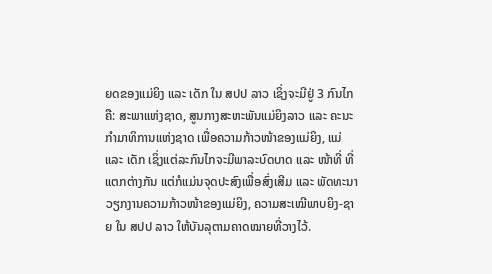ຍດຂອງແມ່ຍິງ ແລະ ເດັກ ໃນ ສປປ ລາວ ເຊິ່ງຈະມີຢູ່ 3 ກົນໄກ ຄື: ສະພາແຫ່ງຊາດ, ສູນກາງສະຫະພັນແມ່ຍິງລາວ ແລະ ຄະນະກໍາມາທິການແຫ່ງຊາດ ເພື່ອຄວາມກ້າວໜ້າຂອງແມ່ຍິງ, ແມ່ ແລະ ເດັກ ເຊິ່ງແຕ່ລະກົນໄກຈະມີພາລະບົດບາດ ແລະ ໜ້າທີ່ ທີ່ແຕກຕ່າງກັນ ແຕ່ກໍແມ່ນຈຸດປະສົງເພື່ອສົ່ງເສີມ ແລະ ພັດທະນາວຽກງານຄວາມກ້າວໜ້າຂອງແມ່ຍິງ, ຄວາມສະເໝີພາບຍິງ-ຊາຍ ໃນ ສປປ ລາວ ໃຫ້ບັນລຸຕາມຄາດໝາຍທີ່ວາງໄວ້.